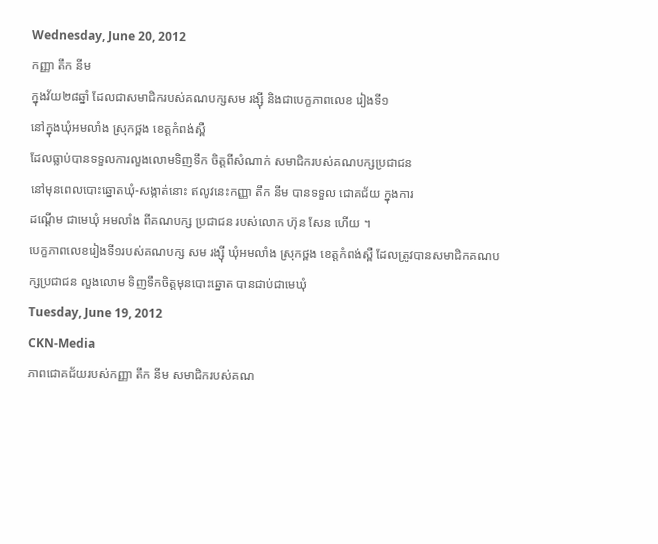Wednesday, June 20, 2012
កញ្ញា តឹក នីម
ក្នុងវ័យ២៨ឆ្នាំ ដែលជាសមាជិករបស់គណបក្សសម រង្ស៊ី និងជាបេក្ខភាពលេខ រៀងទី១
នៅក្នុងឃុំអមលាំង ស្រុកថ្ពង ខេត្តកំពង់ស្ពឺ
ដែលធ្លាប់បានទទួលការលួងលោមទិញទឹក ចិត្តពីសំណាក់ សមាជិករបស់គណបក្សប្រជាជន
នៅមុនពេលបោះឆ្នោតឃុំ-សង្កាត់នោះ ឥលូវនេះកញ្ញា តឹក នីម បានទទួល ជោគជ័យ ក្នុងការ
ដណ្តើម ជាមេឃុំ អមលាំង ពីគណបក្ស ប្រជាជន របស់លោក ហ៊ុន សែន ហើយ ។
បេក្ខភាពលេខរៀងទី១របស់គណបក្ស សម រង្ស៊ី ឃុំអមលាំង ស្រុកថ្ពង ខេត្តកំពង់ស្ពឺ ដែលត្រូវបានសមាជិកគណបក្សប្រជាជន លួងលោម ទិញទឹកចិត្តមុនបោះឆ្នោត បានជាប់ជាមេឃុំ
Tuesday, June 19, 2012
CKN-Media
ភាពជោគជ័យរបស់កញ្ញា តឹក នីម សមាជិករបស់គណ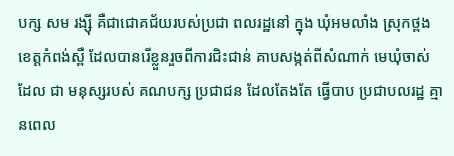បក្ស សម រង្ស៊ី គឺជាជោគជ័យរបស់ប្រជា ពលរដ្ឋនៅ ក្នុង ឃុំអមលាំង ស្រុកថ្ពង ខេត្តកំពង់ស្ពឺ ដែលបានរើខ្លួនរួចពីការជិះជាន់ គាបសង្កត់ពីសំណាក់ មេឃុំចាស់ ដែល ជា មនុស្សរបស់ គណបក្ស ប្រជាជន ដែលតែងតែ ធ្វើបាប ប្រជាបលរដ្ឋ គ្មានពេល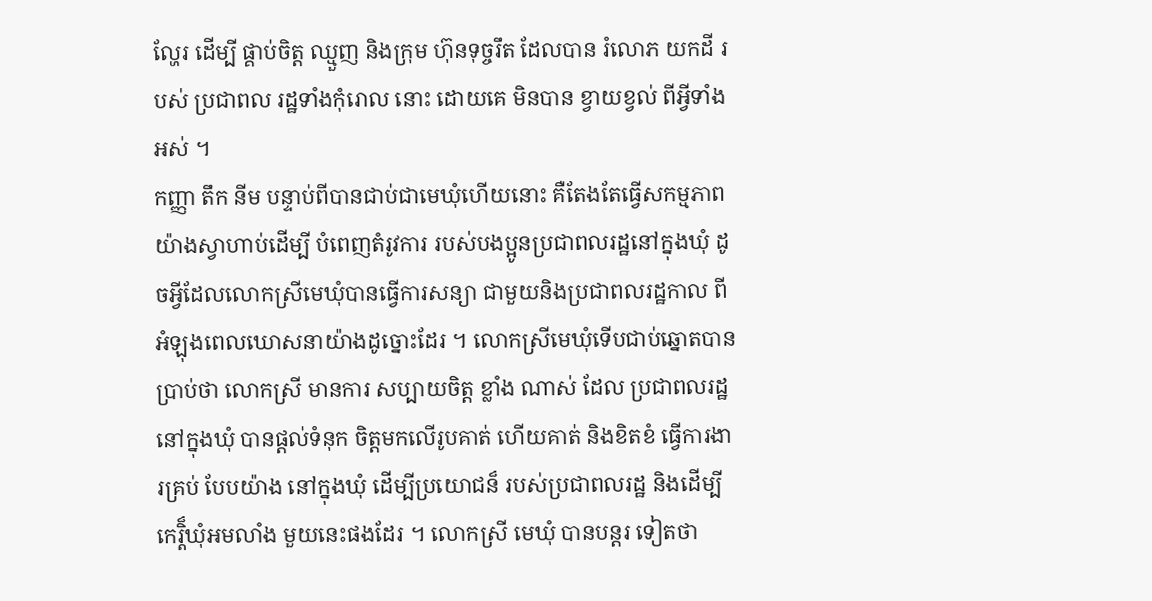ល្ហែរ ដើម្បី ផ្គាប់ចិត្ត ឈ្មួញ និងក្រុម ហ៊ុនទុច្ចរឹត ដែលបាន រំលោភ យកដី របស់ ប្រជាពល រដ្ឋទាំងកុំរោល នោះ ដោយគេ មិនបាន ខ្វាយខ្វល់ ពីអ្វីទាំងអស់ ។
កញ្ញា តឹក នីម បន្ទាប់ពីបានជាប់ជាមេឃុំហើយនោះ គឺតែងតែធ្វើសកម្មភាពយ៉ាងស្វាហាប់ដើម្បី បំពេញតំរូវការ របស់បងប្អូនប្រជាពលរដ្ឋនៅក្នុងឃុំ ដូចអ្វីដែលលោកស្រីមេឃុំបានធ្វើការសន្យា ជាមួយនិងប្រជាពលរដ្ឋកាល ពីអំឡុងពេលឃោសនាយ៉ាងដូច្នោះដែរ ។ លោកស្រីមេឃុំទើបជាប់ឆ្នោតបាន ប្រាប់ថា លោកស្រី មានការ សប្បាយចិត្ត ខ្លាំង ណាស់ ដែល ប្រជាពលរដ្ឋ នៅក្នុងឃុំ បានផ្តល់ទំនុក ចិត្តមកលើរូបគាត់ ហើយគាត់ និងខិតខំ ធ្វើការងារគ្រប់ បែបយ៉ាង នៅក្នុងឃុំ ដើម្បីប្រយោជន៏ របស់ប្រជាពលរដ្ឋ និងដើម្បី កេរ្តិ៏ឃុំអមលាំង មួយនេះផងដែរ ។ លោកស្រី មេឃុំ បានបន្តរ ទៀតថា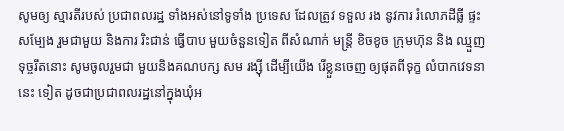សូមឲ្យ ស្មារតីរបស់ ប្រជាពលរដ្ឋ ទាំងអស់នៅទូទាំង ប្រទេស ដែលត្រូវ ទទួល រង នូវការ រំលោភដីធ្លី ផ្ទះសម្បែង រួមជាមួយ និងការ រិះជាន់ ធ្វើបាប មួយចំនួនទៀត ពីសំណាក់ មន្រ្តី ខិចខូច ក្រុមហ៊ុន និង ឈ្មួញទុច្ចរឹតនោះ សូមចូលរួមជា មួយនិងគណបក្ស សម រង្ស៊ី ដើម្បីយើង រើខ្លួនចេញ ឲ្យផុតពីទុក្ខ លំបាកវេទនា នេះ ទៀត ដូចជាប្រជាពលរដ្ឋនៅក្នុងឃុំអ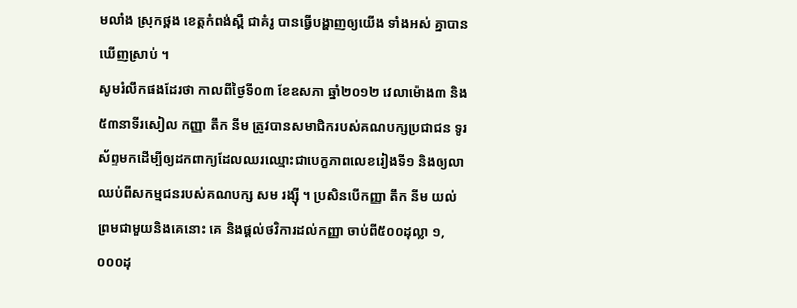មលាំង ស្រុកថ្ពង ខេត្តកំពង់ស្ពឺ ជាគំរូ បានធ្វើបង្ហាញឲ្យយើង ទាំងអស់ គ្នាបានឃើញស្រាប់ ។
សូមរំលឹកផងដែរថា កាលពីថ្ងៃទី០៣ ខែឧសភា ឆ្នាំ២០១២ វេលាម៉ោង៣ និង៥៣នាទីរសៀល កញ្ញា តឹក នីម ត្រូវបានសមាជិករបស់គណបក្សប្រជាជន ទូរស័ព្ទមកដើម្បីឲ្យដកពាក្យដែលឈរឈ្មោះជាបេក្ខភាពលេខរៀងទី១ និងឲ្យលាឈប់ពីសកម្មជនរបស់គណបក្ស សម រង្ស៊ី ។ ប្រសិនបើកញ្ញា តឹក នីម យល់ព្រមជាមួយនិងគេនោះ គេ និងផ្តល់ថវិការដល់កញ្ញា ចាប់ពី៥០០ដុល្លា ១,០០០ដុ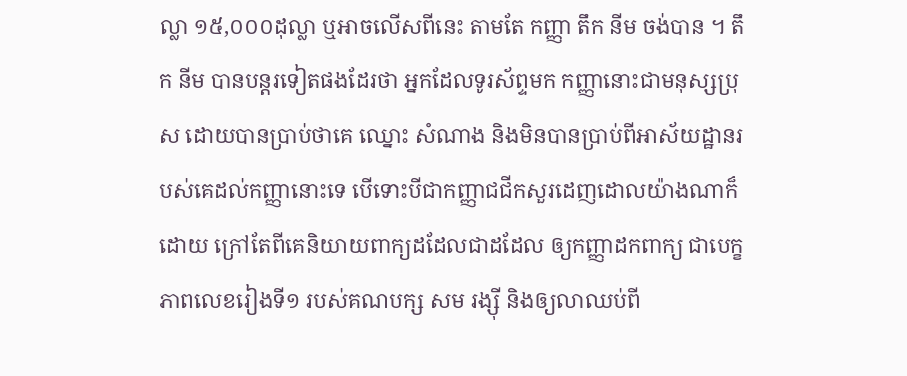ល្លា ១៥,០០០ដុល្លា ឬអាចលើសពីនេះ តាមតែ កញ្ញា តឹក នីម ចង់បាន ។ តឹក នីម បានបន្តរទៀតផងដែរថា អ្នកដែលទូរស័ព្ទមក កញ្ញានោះជាមនុស្សប្រុស ដោយបានប្រាប់ថាគេ ឈ្នោះ សំណាង និងមិនបានប្រាប់ពីអាស័យដ្ឋានរបស់គេដល់កញ្ញានោះទេ បើទោះបីជាកញ្ញាជជីកសួរដេញដោលយ៉ាងណាក៏ដោយ ក្រៅតែពីគេនិយាយពាក្យដដែលជាដដែល ឲ្យកញ្ញាដកពាក្យ ជាបេក្ខភាពលេខរៀងទី១ របស់គណបក្ស សម រង្ស៊ី និងឲ្យលាឈប់ពី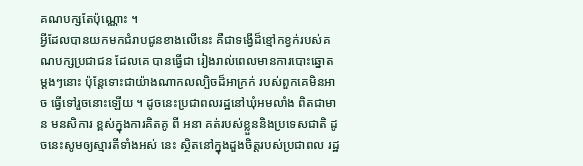គណបក្សតែប៉ុណ្ណោះ ។
អ្វីដែលបានយកមកជំរាបជូនខាងលើនេះ គឺជាទង្វើដ៏ខ្មៅកខ្វក់របស់គណបក្សប្រជាជន ដែលគេ បានធ្វើជា រៀងរាល់ពេលមានការបោះឆ្នោតម្តងៗនោះ ប៉ុន្តែទោះជាយ៉ាងណាកលល្បិចដ៏អាក្រក់ របស់ពួកគេមិនអាច ធ្វើទៅរួចនោះឡើយ ។ ដូចនេះប្រជាពលរដ្ឋនៅឃុំអមលាំង ពិតជាមាន មនសិការ ខ្ពស់ក្នុងការគិតគូ ពី អនា គត់របស់ខ្លួននិងប្រទេសជាតិ ដូចនេះសូមឲ្យស្មារតីទាំងអស់ នេះ ស្ថិតនៅក្នុងដួងចិត្តរបស់ប្រជាពល រដ្ឋ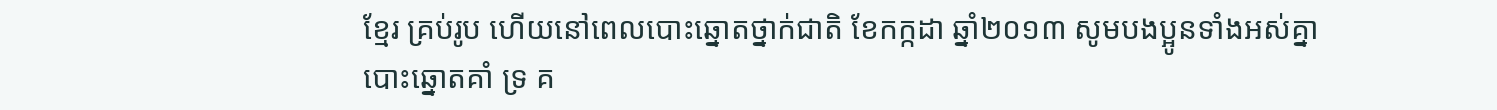ខ្មែរ គ្រប់រូប ហើយនៅពេលបោះឆ្នោតថ្នាក់ជាតិ ខែកក្កដា ឆ្នាំ២០១៣ សូមបងប្អូនទាំងអស់គ្នា បោះឆ្នោតគាំ ទ្រ គ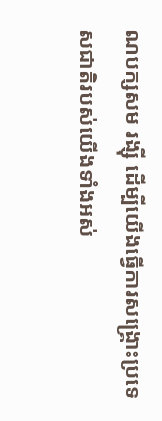ណបក្សសម រង្ស៊ី ដើម្បីយើងធ្វើការសង្គ្រោះប្រទេសជាតិរបស់យើងទាំងអស់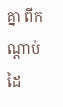គ្នា ពីកណ្តាប់ដៃ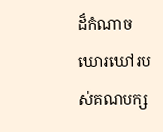ដ៏កំណាច ឃោរឃៅរបស់គណបក្ស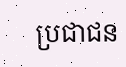ប្រជាជន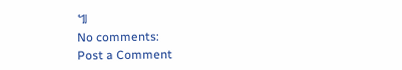៕
No comments:
Post a Comment